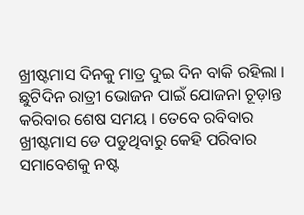ଖ୍ରୀଷ୍ଟମାସ ଦିନକୁ ମାତ୍ର ଦୁଇ ଦିନ ବାକି ରହିଲା । ଛୁଟିଦିନ ରାତ୍ରୀ ଭୋଜନ ପାଇଁ ଯୋଜନା ଚୂଡ଼ାନ୍ତ କରିବାର ଶେଷ ସମୟ । ତେବେ ରବିବାର ଖ୍ରୀଷ୍ଟମାସ ଡେ ପଡୁଥିବାରୁ କେହି ପରିବାର ସମାବେଶକୁ ନଷ୍ଟ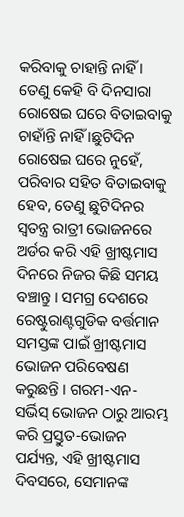କରିବାକୁ ଚାହାନ୍ତି ନାହିଁ । ତେଣୁ କେହି ବି ଦିନସାରା ରୋଷେଇ ଘରେ ବିତାଇବାକୁ ଚାହାଁନ୍ତି ନାହିଁ ।ଛୁଟିଦିନ ରୋଷେଇ ଘରେ ନୁହେଁ, ପରିବାର ସହିତ ବିତାଇବାକୁ ହେବ, ତେଣୁ ଛୁଟିଦିନର ସ୍ୱତନ୍ତ୍ର ରାତ୍ରୀ ଭୋଜନରେ ଅର୍ଡର କରି ଏହି ଖ୍ରୀଷ୍ଟମାସ ଦିନରେ ନିଜର କିଛି ସମୟ ବଞ୍ଚାନ୍ତୁ । ସମଗ୍ର ଦେଶରେ ରେଷ୍ଟୁରାଣ୍ଟଗୁଡିକ ବର୍ତ୍ତମାନ ସମସ୍ତଙ୍କ ପାଇଁ ଖ୍ରୀଷ୍ଟମାସ ଭୋଜନ ପରିବେଷଣ କରୁଛନ୍ତି । ଗରମ-ଏନ-ସର୍ଭିସ୍ ଭୋଜନ ଠାରୁ ଆରମ୍ଭ କରି ପ୍ରସ୍ତୁତ-ଭୋଜନ ପର୍ଯ୍ୟନ୍ତ, ଏହି ଖ୍ରୀଷ୍ଟମାସ ଦିବସରେ, ସେମାନଙ୍କ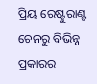ପ୍ରିୟ ରେଷ୍ଟୁରାଣ୍ଟ ଚେନରୁ ବିଭିନ୍ନ ପ୍ରକାରର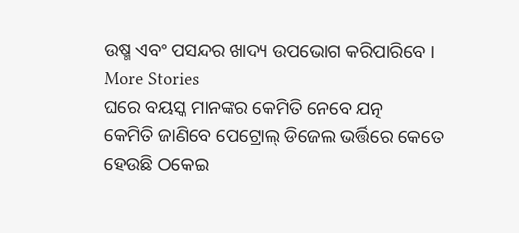ଉଷ୍ମ ଏବଂ ପସନ୍ଦର ଖାଦ୍ୟ ଉପଭୋଗ କରିପାରିବେ ।
More Stories
ଘରେ ବୟସ୍କ ମାନଙ୍କର କେମିତି ନେବେ ଯତ୍ନ
କେମିତି ଜାଣିବେ ପେଟ୍ରୋଲ୍ ଡିଜେଲ ଭର୍ତ୍ତିରେ କେତେ ହେଉଛି ଠକେଇ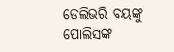ଡେଲିଭରି ବୟଙ୍କୁ ପୋଲିସଙ୍କ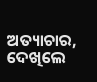ଅତ୍ୟାଚାର, ଦେଖିଲେ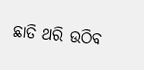ଛାତି ଥରି ଉଠିବ